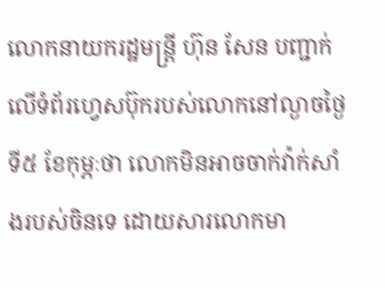លោកនាយករដ្ឋមន្ត្រី ហ៊ុន សែន បញ្ជាក់លើទំព័រហ្វេសប៊ុករបស់លោកនៅល្ងាចថ្ងៃទី៥ ខែកុម្ភៈថា លោកមិនអាចចាក់វ៉ាក់សាំងរបស់ចិនទេ ដោយសារលោកមា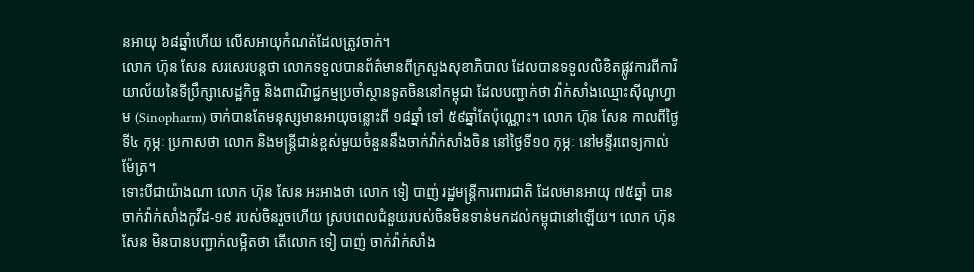នអាយុ ៦៨ឆ្នាំហើយ លើសអាយុកំណត់ដែលត្រូវចាក់។
លោក ហ៊ុន សែន សរសេរបន្តថា លោកទទួលបានព័ត៌មានពីក្រសួងសុខាភិបាល ដែលបានទទួលលិខិតផ្លូវការពីការិយាល័យនៃទីប្រឹក្សាសេដ្ឋកិច្ច និងពាណិជ្ជកម្មប្រចាំស្ថានទូតចិននៅកម្ពុជា ដែលបញ្ជាក់ថា វ៉ាក់សាំងឈ្មោះស៊ីណូហ្វាម (Sinopharm) ចាក់បានតែមនុស្សមានអាយុចន្លោះពី ១៨ឆ្នាំ ទៅ ៥៩ឆ្នាំតែប៉ុណ្ណោះ។ លោក ហ៊ុន សែន កាលពីថ្ងៃទី៤ កុម្ភៈ ប្រកាសថា លោក និងមន្ត្រីជាន់ខ្ពស់មួយចំនួននឹងចាក់វ៉ាក់សាំងចិន នៅថ្ងៃទី១០ កុម្ភៈ នៅមន្ទីរពេទ្យកាល់ម៉ែត្រ។
ទោះបីជាយ៉ាងណា លោក ហ៊ុន សែន អះអាងថា លោក ទៀ បាញ់ រដ្ឋមន្ត្រីការពារជាតិ ដែលមានអាយុ ៧៥ឆ្នាំ បានចាក់វ៉ាក់សាំងកូវីដ-១៩ របស់ចិនរួចហើយ ស្របពេលជំនួយរបស់ចិនមិនទាន់មកដល់កម្ពុជានៅឡើយ។ លោក ហ៊ុន សែន មិនបានបញ្ជាក់លម្អិតថា តើលោក ទៀ បាញ់ ចាក់វ៉ាក់សាំង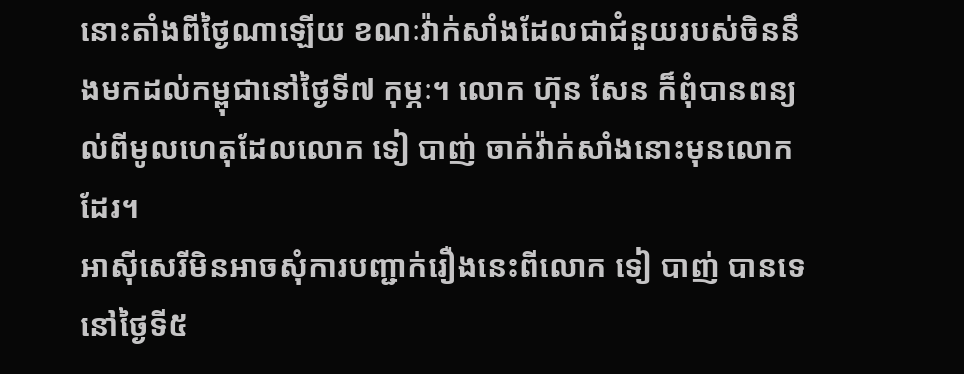នោះតាំងពីថ្ងៃណាឡើយ ខណៈវ៉ាក់សាំងដែលជាជំនួយរបស់ចិននឹងមកដល់កម្ពុជានៅថ្ងៃទី៧ កុម្ភៈ។ លោក ហ៊ុន សែន ក៏ពុំបានពន្យល់ពីមូលហេតុដែលលោក ទៀ បាញ់ ចាក់វ៉ាក់សាំងនោះមុនលោកដែរ។
អាស៊ីសេរីមិនអាចសុំការបញ្ជាក់រឿងនេះពីលោក ទៀ បាញ់ បានទេ នៅថ្ងៃទី៥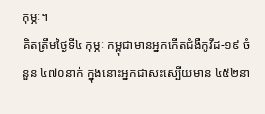កុម្ភៈ។
គិតត្រឹមថ្ងៃទី៤ កុម្ភៈ កម្ពុជាមានអ្នកកើតជំងឺកូវីដ-១៩ ចំនួន ៤៧០នាក់ ក្នុងនោះអ្នកជាសះស្បើយមាន ៤៥២នា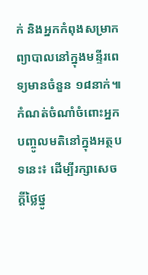ក់ និងអ្នកកំពុងសម្រាកព្យាបាលនៅក្នុងមន្ទីរពេទ្យមានចំនួន ១៨នាក់៕
កំណត់ចំណាំចំពោះអ្នកបញ្ចូលមតិនៅក្នុងអត្ថបទនេះ៖ ដើម្បីរក្សាសេចក្ដីថ្លៃថ្នូ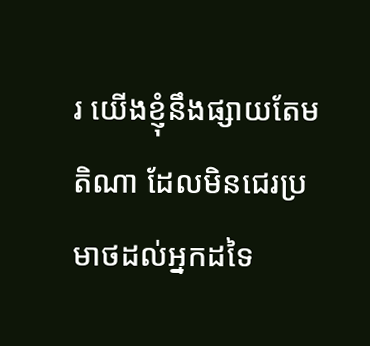រ យើងខ្ញុំនឹងផ្សាយតែមតិណា ដែលមិនជេរប្រមាថដល់អ្នកដទៃ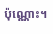ប៉ុណ្ណោះ។